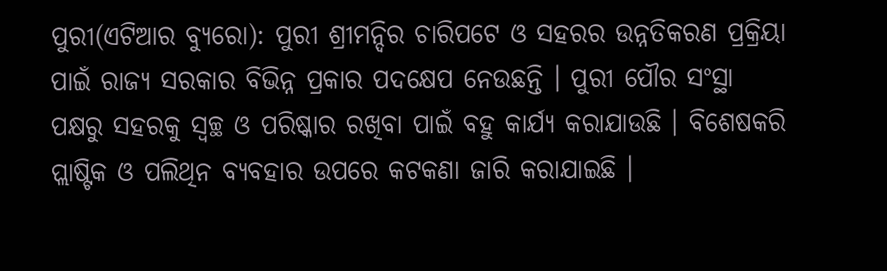ପୁରୀ(ଏଟିଆର ବ୍ୟୁରୋ): ପୁରୀ ଶ୍ରୀମନ୍ଦିର ଚାରିପଟେ ଓ ସହରର ଉନ୍ନତିକରଣ ପ୍ରକ୍ରିୟା ପାଇଁ ରାଜ୍ୟ ସରକାର ବିଭିନ୍ନ ପ୍ରକାର ପଦକ୍ଷେପ ନେଉଛନ୍ତି । ପୁରୀ ପୌର ସଂସ୍ଥା ପକ୍ଷରୁ ସହରକୁ ସ୍ୱଚ୍ଛ ଓ ପରିଷ୍କାର ରଖିବା ପାଇଁ ବହୁ କାର୍ଯ୍ୟ କରାଯାଉଛି । ବିଶେଷକରି ପ୍ଲାଷ୍ଟିକ ଓ ପଲିଥିନ ବ୍ୟବହାର ଉପରେ କଟକଣା ଜାରି କରାଯାଇଛି ।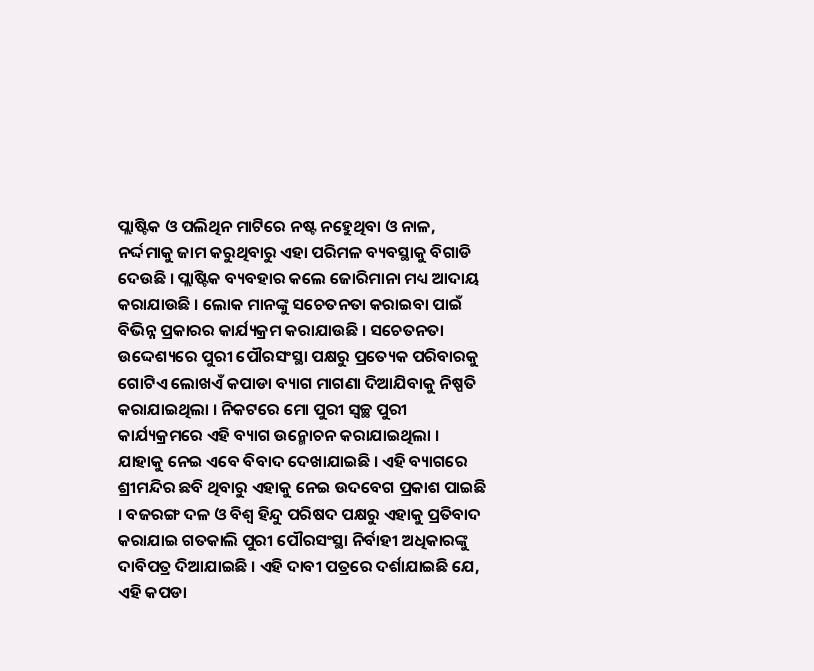ପ୍ଲାଷ୍ଟିକ ଓ ପଲିଥିନ ମାଟିରେ ନଷ୍ଟ ନହେୁଥିବା ଓ ନାଳ, ନର୍ଦ୍ଦମାକୁ ଜାମ କରୁଥିବାରୁ ଏହା ପରିମଳ ବ୍ୟବସ୍ଥାକୁ ବିଗାଡି ଦେଉଛି । ପ୍ଲାଷ୍ଟିକ ବ୍ୟବହାର କଲେ ଜୋରିମାନା ମଧ୍ୟ ଆଦାୟ କରାଯାଉଛି । ଲୋକ ମାନଙ୍କୁ ସଚେତନତା କରାଇବା ପାଇଁ ବିଭିନ୍ନ ପ୍ରକାରର କାର୍ଯ୍ୟକ୍ରମ କରାଯାଉଛି । ସଚେତନତା ଉଦ୍ଦେଶ୍ୟରେ ପୁରୀ ପୌରସଂସ୍ଥା ପକ୍ଷରୁ ପ୍ରତ୍ୟେକ ପରିବାରକୁ ଗୋଟିଏ ଲୋଖଏଁ କପାଡା ବ୍ୟାଗ ମାଗଣା ଦିଆଯିବାକୁ ନିଷ୍ପତି କରାଯାଇଥିଲା । ନିକଟରେ ମୋ ପୁରୀ ସ୍ୱଚ୍ଛ ପୁରୀ କାର୍ଯ୍ୟକ୍ରମରେ ଏହି ବ୍ୟାଗ ଉନ୍ମୋଚନ କରାଯାଇଥିଲା ।
ଯାହାକୁ ନେଇ ଏବେ ବିବାଦ ଦେଖାଯାଇଛି । ଏହି ବ୍ୟାଗରେ ଶ୍ରୀମନ୍ଦିର ଛବି ଥିବାରୁ ଏହାକୁ ନେଇ ଉଦବେଗ ପ୍ରକାଶ ପାଇଛି । ବଜରଙ୍ଗ ଦଳ ଓ ବିଶ୍ୱ ହିନ୍ଦୁ ପରିଷଦ ପକ୍ଷରୁ ଏହାକୁ ପ୍ରତିବାଦ କରାଯାଇ ଗତକାଲି ପୁରୀ ପୌରସଂସ୍ଥା ନିର୍ବାହୀ ଅଧିକାରଙ୍କୁ ଦାବିପତ୍ର ଦିଆଯାଇଛି । ଏହି ଦାବୀ ପତ୍ରରେ ଦର୍ଶାଯାଇଛି ଯେ, ଏହି କପଡା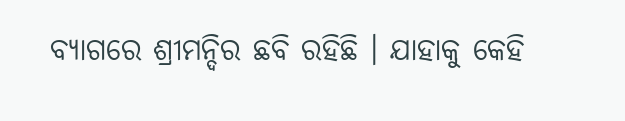ବ୍ୟାଗରେ ଶ୍ରୀମନ୍ଦିର ଛବି ରହିଛି । ଯାହାକୁ କେହି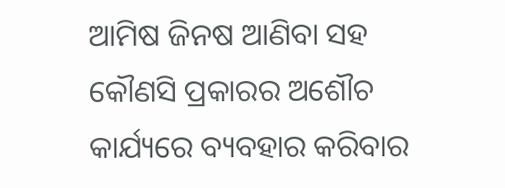ଆମିଷ ଜିନଷ ଆଣିବା ସହ କୌଣସି ପ୍ରକାରର ଅଶୌଚ କାର୍ଯ୍ୟରେ ବ୍ୟବହାର କରିବାର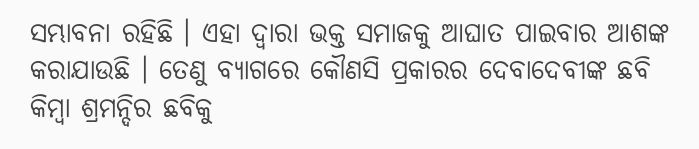ସମ୍ଭାବନା ରହିଛି । ଏହା ଦ୍ୱାରା ଭକ୍ତ ସମାଜକୁ ଆଘାତ ପାଇବାର ଆଶଙ୍କ କରାଯାଉଛି । ତେଣୁ ବ୍ୟାଗରେ କୌଣସି ପ୍ରକାରର ଦେବାଦେବୀଙ୍କ ଛବି କିମ୍ବା ଶ୍ରମନ୍ଦିର ଛବିକୁ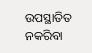ଉପସ୍ଥାତିତ ନକରିବା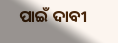ପାଇଁ ଦାବୀ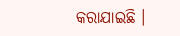କରାଯାଇଛି ।